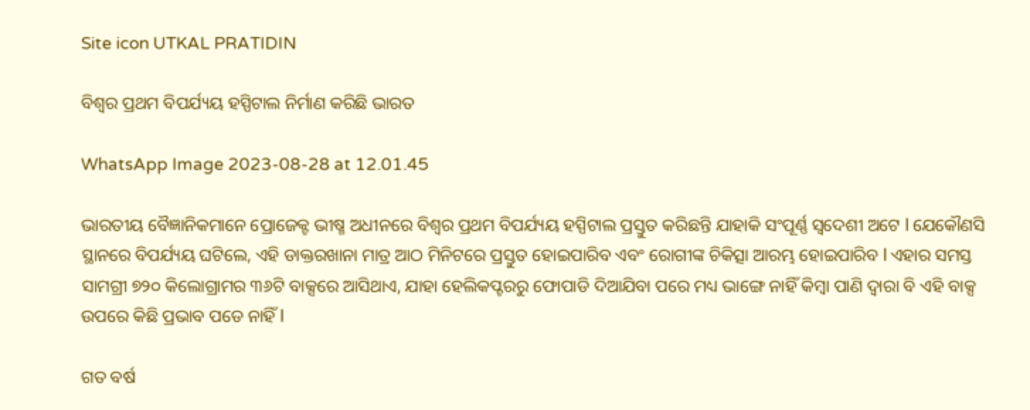Site icon UTKAL PRATIDIN

ବିଶ୍ୱର ପ୍ରଥମ ବିପର୍ଯ୍ୟୟ ହସ୍ପିଟାଲ ନିର୍ମାଣ କରିଛି ଭାରତ

WhatsApp Image 2023-08-28 at 12.01.45

ଭାରତୀୟ ବୈଜ୍ଞାନିକମାନେ ପ୍ରୋଜେକ୍ଟ ଭୀଷ୍ମ ଅଧୀନରେ ବିଶ୍ୱର ପ୍ରଥମ ବିପର୍ଯ୍ୟୟ ହସ୍ପିଟାଲ ପ୍ରସ୍ତୁତ କରିଛନ୍ତି ଯାହାକି ସଂପୂର୍ଣ୍ଣ ସ୍ୱଦେଶୀ ଅଟେ l ଯେକୌଣସି ସ୍ଥାନରେ ବିପର୍ଯ୍ୟୟ ଘଟିଲେ, ଏହି ଡାକ୍ତରଖାନା ମାତ୍ର ଆଠ ମିନିଟରେ ପ୍ରସ୍ତୁତ ହୋଇପାରିବ ଏବଂ ରୋଗୀଙ୍କ ଚିକିତ୍ସା ଆରମ୍ଭ ହୋଇପାରିବ l ଏହାର ସମସ୍ତ ସାମଗ୍ରୀ ୭୨୦ କିଲୋଗ୍ରାମର ୩୬ଟି ବାକ୍ସରେ ଆସିଥାଏ, ଯାହା ହେଲିକପ୍ଟରରୁ ଫୋପାଡି ଦିଆଯିବା ପରେ ମଧ୍ୟ ଭାଙ୍ଗେ ନାହିଁ କିମ୍ବା ପାଣି ଦ୍ୱାରା ବି ଏହି ବାକ୍ସ ଉପରେ କିଛି ପ୍ରଭାବ ପଡେ ନାହିଁ l

ଗତ ବର୍ଷ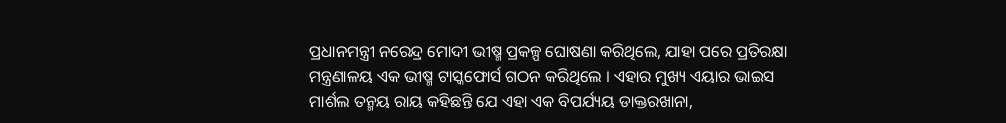ପ୍ରଧାନମନ୍ତ୍ରୀ ନରେନ୍ଦ୍ର ମୋଦୀ ଭୀଷ୍ମ ପ୍ରକଳ୍ପ ଘୋଷଣା କରିଥିଲେ, ଯାହା ପରେ ପ୍ରତିରକ୍ଷା ମନ୍ତ୍ରଣାଳୟ ଏକ ଭୀଷ୍ମ ଟାସ୍କଫୋର୍ସ ଗଠନ କରିଥିଲେ । ଏହାର ମୁଖ୍ୟ ଏୟାର ଭାଇସ ମାର୍ଶଲ ତନ୍ମୟ ରାୟ କହିଛନ୍ତି ଯେ ଏହା ଏକ ବିପର୍ଯ୍ୟୟ ଡାକ୍ତରଖାନା,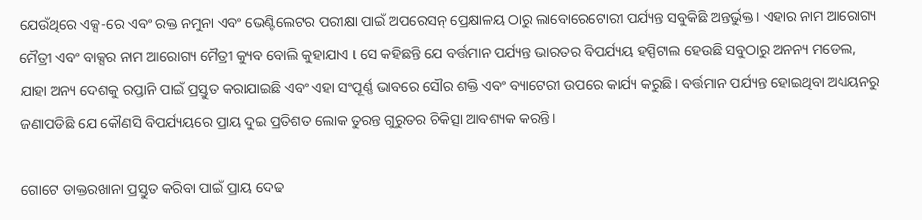ଯେଉଁଥିରେ ଏକ୍ସ-ରେ ଏବଂ ରକ୍ତ ନମୁନା ଏବଂ ଭେଣ୍ଟିଲେଟର ପରୀକ୍ଷା ପାଇଁ ଅପରେସନ୍ ପ୍ରେକ୍ଷାଳୟ ଠାରୁ ଲାବୋରେଟୋରୀ ପର୍ଯ୍ୟନ୍ତ ସବୁକିଛି ଅନ୍ତର୍ଭୁକ୍ତ। ଏହାର ନାମ ଆରୋଗ୍ୟ ମୈତ୍ରୀ ଏବଂ ବାକ୍ସର ନାମ ଆରୋଗ୍ୟ ମୈତ୍ରୀ କ୍ୟୁବ ବୋଲି କୁହାଯାଏ l ସେ କହିଛନ୍ତି ଯେ ବର୍ତ୍ତମାନ ପର୍ଯ୍ୟନ୍ତ ଭାରତର ବିପର୍ଯ୍ୟୟ ହସ୍ପିଟାଲ ହେଉଛି ସବୁଠାରୁ ଅନନ୍ୟ ମଡେଲ, ଯାହା ଅନ୍ୟ ଦେଶକୁ ରପ୍ତାନି ପାଇଁ ପ୍ରସ୍ତୁତ କରାଯାଇଛି ଏବଂ ଏହା ସଂପୂର୍ଣ୍ଣ ଭାବରେ ସୌର ଶକ୍ତି ଏବଂ ବ୍ୟାଟେରୀ ଉପରେ କାର୍ଯ୍ୟ କରୁଛି। ବର୍ତ୍ତମାନ ପର୍ଯ୍ୟନ୍ତ ହୋଇଥିବା ଅଧ୍ୟୟନରୁ ଜଣାପଡିଛି ଯେ କୌଣସି ବିପର୍ଯ୍ୟୟରେ ପ୍ରାୟ ଦୁଇ ପ୍ରତିଶତ ଲୋକ ତୁରନ୍ତ ଗୁରୁତର ଚିକିତ୍ସା ଆବଶ୍ୟକ କରନ୍ତି।

ଗୋଟେ ଡାକ୍ତରଖାନା ପ୍ରସ୍ତୁତ କରିବା ପାଇଁ ପ୍ରାୟ ଦେଢ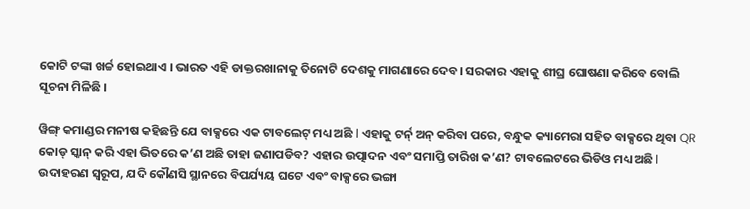କୋଟି ଟଙ୍କା ଖର୍ଚ୍ଚ ହୋଇଥାଏ । ଭାରତ ଏହି ଡାକ୍ତରଖାନାକୁ ତିନୋଟି ଦେଶକୁ ମାଗଣାରେ ଦେବ। ସରକାର ଏହାକୁ ଶୀଘ୍ର ଘୋଷଣା କରିବେ ବୋଲି ସୂଚନା ମିଳିଛି ।

ୱିଙ୍ଗ୍ କମାଣ୍ଡର ମନୀଷ କହିଛନ୍ତି ଯେ ବାକ୍ସରେ ଏକ ଟାବଲେଟ୍ ମଧ୍ୟ ଅଛି l ଏହାକୁ ଟର୍ନ୍ ଅନ୍ କରିବା ପରେ, ବନ୍ଧୁକ କ୍ୟାମେରା ସହିତ ବାକ୍ସରେ ଥିବା QR କୋଡ୍ ସ୍କାନ୍ କରି ଏହା ଭିତରେ କ’ଣ ଅଛି ତାହା ଜଣାପଡିବ? ଏହାର ଉତ୍ପାଦନ ଏବଂ ସମାପ୍ତି ତାରିଖ କ’ଣ? ଟାବଲେଟରେ ଭିଡିଓ ମଧ୍ୟ ଅଛି l ଉଦାହରଣ ସ୍ୱରୂପ, ଯଦି କୌଣସି ସ୍ଥାନରେ ବିପର୍ଯ୍ୟୟ ଘଟେ ଏବଂ ବାକ୍ସରେ ଭଙ୍ଗା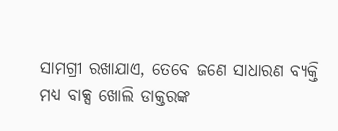ସାମଗ୍ରୀ ରଖାଯାଏ, ତେବେ ଜଣେ ସାଧାରଣ ବ୍ୟକ୍ତି ମଧ୍ୟ ବାକ୍ସ ଖୋଲି ଡାକ୍ତରଙ୍କ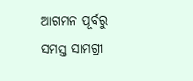ଆଗମନ ପୂର୍ବରୁ ସମସ୍ତ ସାମଗ୍ରୀ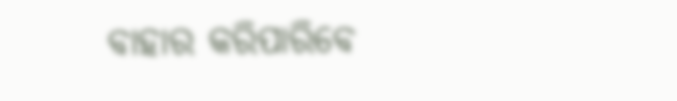ବାହାର କରିପାରିବେ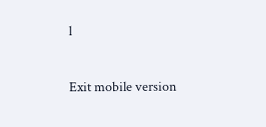l

Exit mobile version